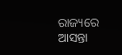ରାଜ୍ୟରେ ଆସନ୍ତା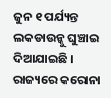ଜୁନ ୧ ପର୍ଯ୍ୟନ୍ତ ଲକଡାଉନ୍କୁ ଘୁଞ୍ଚାଇ ଦିଆଯାଇଛି । ରାଜ୍ୟରେ କରୋନା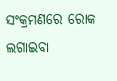ସଂକ୍ରମଣରେ ରୋକ ଲଗାଇବା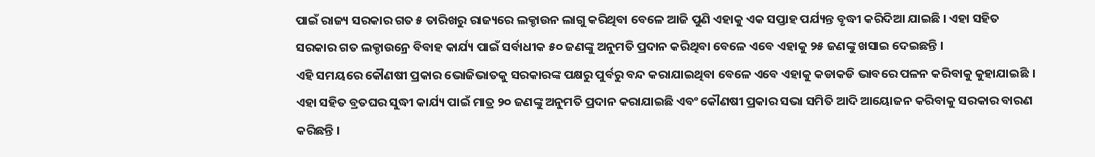ପାଇଁ ରାଜ୍ୟ ସରକାର ଗତ ୫ ତାରିଖରୁ ରାଜ୍ୟରେ ଲକ୍ଡାଉନ ଲାଗୁ କରିଥିବା ବେଳେ ଆଜି ପୁଣି ଏହାକୁ ଏକ ସପ୍ତାହ ପର୍ଯ୍ୟନ୍ତ ବୃଦ୍ଧୀ କରିଦିଆ ଯାଇଛି । ଏହା ସହିତ ସରକାର ଗତ ଲକ୍ଡାଉନ୍ରେ ବିବାହ କାର୍ଯ୍ୟ ପାଇଁ ସର୍ବାଧୀକ ୫୦ ଜଣଙ୍କୁ ଅନୁମତି ପ୍ରଦାନ କରିଥିବା ବେଳେ ଏବେ ଏହାକୁ ୨୫ ଜଣଙ୍କୁ ଖସାଇ ଦେଇଛନ୍ତି ।
ଏହି ସମୟରେ କୌଣଷୀ ପ୍ରକାର ଭୋଜିଭାତକୁ ସରକାରଙ୍କ ପକ୍ଷରୁ ପୁର୍ବରୁ ବନ୍ଦ କରାଯାଇଥିବା ବେଳେ ଏବେ ଏହାକୁ କଡାକଡି ଭାବରେ ପଳନ କରିବାକୁ କୁହାଯାଇଛି । ଏହା ସହିତ ବ୍ରତଘର ସୁଦ୍ଧୀ କାର୍ଯ୍ୟ ପାଇଁ ମାତ୍ର ୨୦ ଜଣଙ୍କୁ ଅନୁମତି ପ୍ରଦାନ କରାଯାଇଛି ଏବଂ କୌଣଷୀ ପ୍ରକାର ସଭା ସମିତି ଆଦି ଆୟୋଜନ କରିବାକୁ ସରକାର ବାରଣ କରିଛନ୍ତି ।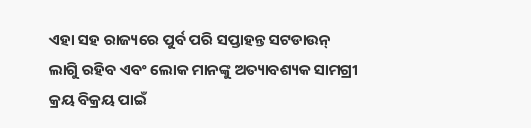ଏହା ସହ ରାଜ୍ୟରେ ପୁର୍ବ ପରି ସପ୍ତାହନ୍ତ ସଟଡାଉନ୍ ଲାଗୁି ରହିବ ଏବଂ ଲୋକ ମାନଙ୍କୁ ଅତ୍ୟାବଶ୍ୟକ ସାମଗ୍ରୀ କ୍ରୟ ବିକ୍ରୟ ପାଇଁ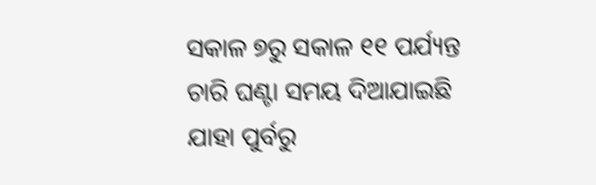ସକାଳ ୭ରୁ ସକାଳ ୧୧ ପର୍ଯ୍ୟନ୍ତ ଚାରି ଘଣ୍ଟା ସମୟ ଦିଆଯାଇଛି ଯାହା ପୁର୍ବରୁ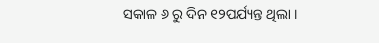ସକାଳ ୬ ରୁ ଦିନ ୧୨ପର୍ଯ୍ୟନ୍ତ ଥିଲା ।